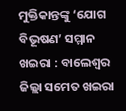ମୁକ୍ତିକାନ୍ତଙ୍କୁ ‘ଯୋଗ ବିଭୂଷଣ’ ସମ୍ମାନ
ଖଇରା : ବାଲେଶ୍ୱର ଜିଲ୍ଲା ସମେତ ଖଇରା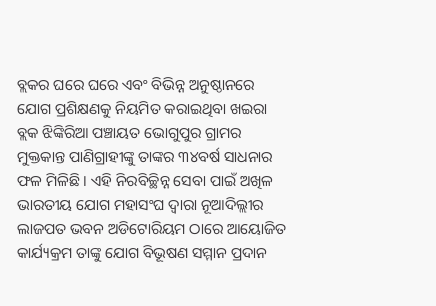ବ୍ଲକର ଘରେ ଘରେ ଏବଂ ବିଭିନ୍ନ ଅନୁଷ୍ଠାନରେ ଯୋଗ ପ୍ରଶିକ୍ଷଣକୁ ନିୟମିତ କରାଇଥିବା ଖଇରା ବ୍ଲକ ଝିଙ୍କିରିଆ ପଞ୍ଚାୟତ ଭୋଗୁପୁର ଗ୍ରାମର ମୁକ୍ତକାନ୍ତ ପାଣିଗ୍ରାହୀଙ୍କୁ ତାଙ୍କର ୩୪ବର୍ଷ ସାଧନାର ଫଳ ମିଳିଛି । ଏହି ନିରବିଚ୍ଛିନ୍ନ ସେବା ପାଇଁ ଅଖିଳ ଭାରତୀୟ ଯୋଗ ମହାସଂଘ ଦ୍ୱାରା ନୂଆଦିଲ୍ଲୀର ଲାଜପତ ଭବନ ଅଡିଟୋରିୟମ ଠାରେ ଆୟୋଜିତ କାର୍ଯ୍ୟକ୍ରମ ତାଙ୍କୁ ଯୋଗ ବିଭୂଷଣ ସମ୍ମାନ ପ୍ରଦାନ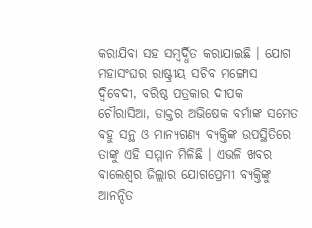କରାଯିବା ସହ ସମ୍ବର୍ଦ୍ଧିତ କରାଯାଇଛି । ଯୋଗ ମହାସଂଘର ରାଷ୍ଟ୍ରୀୟ ସଚିବ ମଙ୍ଗୋସ ଦ୍ୱିବେଦୀ, ବରିଷ୍ଠ ପତ୍ରକାର ଦୀପକ ଚୌରାସିଆ, ଡାକ୍ତର ଅଭିଷେକ ବର୍ମାଙ୍କ ସମେତ ବହୁ ସନ୍ଥ ଓ ମାନ୍ୟଗଣ୍ୟ ବ୍ୟକ୍ତିଙ୍କ ଉପସ୍ଥିତିରେ ତାଙ୍କୁ ଏହି ସମ୍ମାନ ମିଳିଛି । ଏଭଳି ଖବର ବାଲେଶ୍ୱର ଜିଲ୍ଲାର ଯୋଗପ୍ରେମୀ ବ୍ୟକ୍ତିଙ୍କୁ ଆନନ୍ଦିତ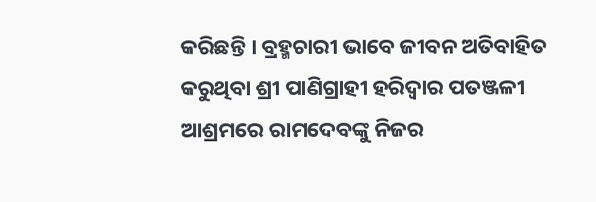କରିଛନ୍ତି । ବ୍ରହ୍ମଚାରୀ ଭାବେ ଜୀବନ ଅତିବାହିତ କରୁଥିବା ଶ୍ରୀ ପାଣିଗ୍ରାହୀ ହରିଦ୍ୱାର ପତଞ୍ଜଳୀ ଆଶ୍ରମରେ ରାମଦେବଙ୍କୁ ନିଜର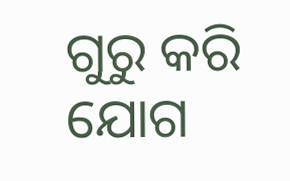ଗୁରୁ କରି ଯୋଗ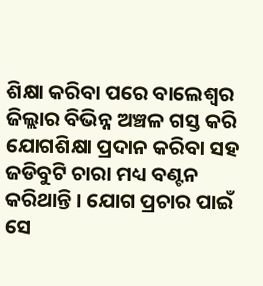ଶିକ୍ଷା କରିବା ପରେ ବାଲେଶ୍ୱର ଜିଲ୍ଲାର ବିଭିନ୍ନ ଅଞ୍ଚଳ ଗସ୍ତ କରି ଯୋଗଶିକ୍ଷା ପ୍ରଦାନ କରିବା ସହ ଜଡିବୁଟି ଚାରା ମଧ୍ୟ ବଣ୍ଟନ କରିଥାନ୍ତି । ଯୋଗ ପ୍ରଚାର ପାଇଁ ସେ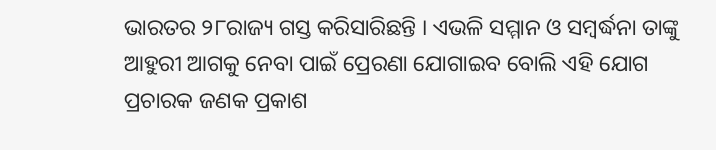ଭାରତର ୨୮ରାଜ୍ୟ ଗସ୍ତ କରିସାରିଛନ୍ତି । ଏଭଳି ସମ୍ମାନ ଓ ସମ୍ବର୍ଦ୍ଧନା ତାଙ୍କୁ ଆହୁରୀ ଆଗକୁ ନେବା ପାଇଁ ପ୍ରେରଣା ଯୋଗାଇବ ବୋଲି ଏହି ଯୋଗ ପ୍ରଚାରକ ଜଣକ ପ୍ରକାଶ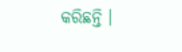କରିଛନ୍ତି ।